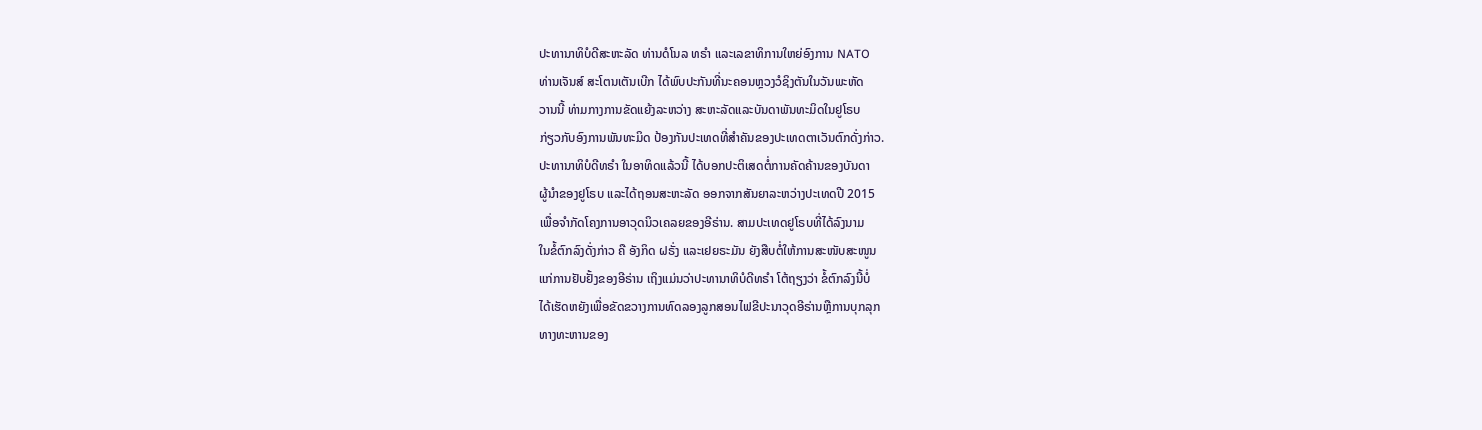ປະທານາທິບໍດີສະຫະລັດ ທ່ານດໍໂນລ ທຣໍາ ແລະເລຂາທິການໃຫຍ່ອົງການ NATO
ທ່ານເຈັນສ໌ ສະໂຕນເຕັນເບີກ ໄດ້ພົບປະກັນທີ່ນະຄອນຫຼວງວໍຊິງຕັນໃນວັນພະຫັດ
ວານນີ້ ທ່າມກາງການຂັດແຍ້ງລະຫວ່າງ ສະຫະລັດແລະບັນດາພັນທະມິດໃນຢູໂຣບ
ກ່ຽວກັບອົງການພັນທະມິດ ປ້ອງກັນປະເທດທີ່ສຳຄັນຂອງປະເທດຕາເວັນຕົກດັ່ງກ່າວ.
ປະທານາທິບໍດີທຣໍາ ໃນອາທິດແລ້ວນີ້ ໄດ້ບອກປະຕິເສດຕໍ່ການຄັດຄ້ານຂອງບັນດາ
ຜູ້ນຳຂອງຢູໂຣບ ແລະໄດ້ຖອນສະຫະລັດ ອອກຈາກສັນຍາລະຫວ່າງປະເທດປີ 2015
ເພື່ອຈຳກັດໂຄງການອາວຸດນິວເຄລຍຂອງອີຣ່ານ. ສາມປະເທດຢູໂຣບທີ່ໄດ້ລົງນາມ
ໃນຂໍ້ຕົກລົງດັ່ງກ່າວ ຄື ອັງກິດ ຝຣັ່ງ ແລະເຢຍຣະມັນ ຍັງສືບຕໍ່ໃຫ້ການສະໜັບສະໜູນ
ແກ່ການຢັບຢັ້ງຂອງອີຣ່ານ ເຖິງແມ່ນວ່າປະທານາທິບໍດີທຣໍາ ໂຕ້ຖຽງວ່າ ຂໍ້ຕົກລົງນີ້ບໍ່
ໄດ້ເຮັດຫຍັງເພື່ອຂັດຂວາງການທົດລອງລູກສອນໄຟຂີປະນາວຸດອີຣ່ານຫຼືການບຸກລຸກ
ທາງທະຫານຂອງ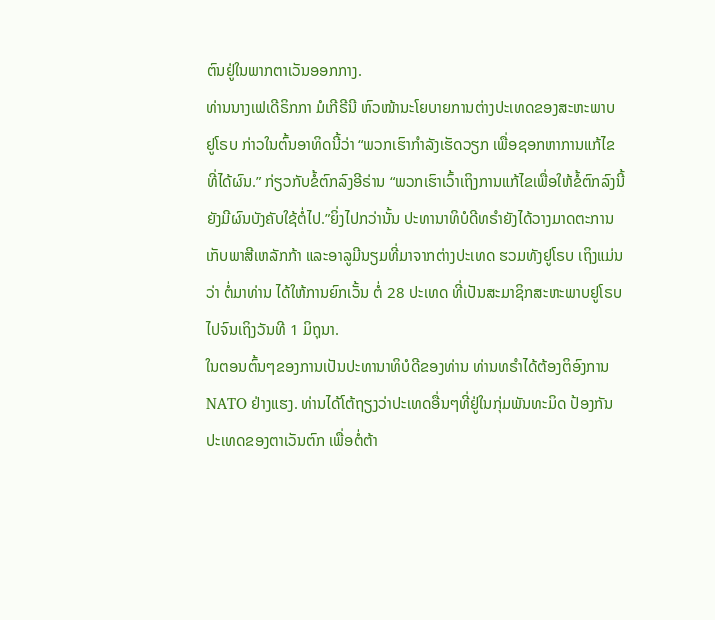ຕົນຢູ່ໃນພາກຕາເວັນອອກກາງ.
ທ່ານນາງເຟເດີຣິກກາ ມໍເກີຣີນີ ຫົວໜ້ານະໂຍບາຍການຕ່າງປະເທດຂອງສະຫະພາບ
ຢູໂຣບ ກ່າວໃນຕົ້ນອາທິດນີ້ວ່າ “ພວກເຮົາກຳລັງເຮັດວຽກ ເພື່ອຊອກຫາການແກ້ໄຂ
ທີ່ໄດ້ຜົນ.” ກ່ຽວກັບຂໍ້ຕົກລົງອີຣ່ານ “ພວກເຮົາເວົ້າເຖິງການແກ້ໄຂເພື່ອໃຫ້ຂໍ້ຕົກລົງນີ້
ຍັງມີຜົນບັງຄັບໃຊ້ຕໍ່ໄປ.”ຍິ່ງໄປກວ່ານັ້ນ ປະທານາທິບໍດີທຣໍາຍັງໄດ້ວາງມາດຕະການ
ເກັບພາສີເຫລັກກ້າ ແລະອາລູມີນຽມທີ່ມາຈາກຕ່າງປະເທດ ຮວມທັງຢູໂຣບ ເຖິງແມ່ນ
ວ່າ ຕໍ່ມາທ່ານ ໄດ້ໃຫ້ການຍົກເວັ້ນ ຕໍ່ 28 ປະເທດ ທີ່ເປັນສະມາຊິກສະຫະພາບຢູໂຣບ
ໄປຈົນເຖິງວັນທີ 1 ມິຖຸນາ.
ໃນຕອນຕົ້ນໆຂອງການເປັນປະທານາທິບໍດີຂອງທ່ານ ທ່ານທຣໍາໄດ້ຕ້ອງຕິອົງການ
NATO ຢ່າງແຮງ. ທ່ານໄດ້ໂຕ້ຖຽງວ່າປະເທດອື່ນໆທີ່ຢູ່ໃນກຸ່ມພັນທະມິດ ປ້ອງກັນ
ປະເທດຂອງຕາເວັນຕົກ ເພື່ອຕໍ່ຕ້າ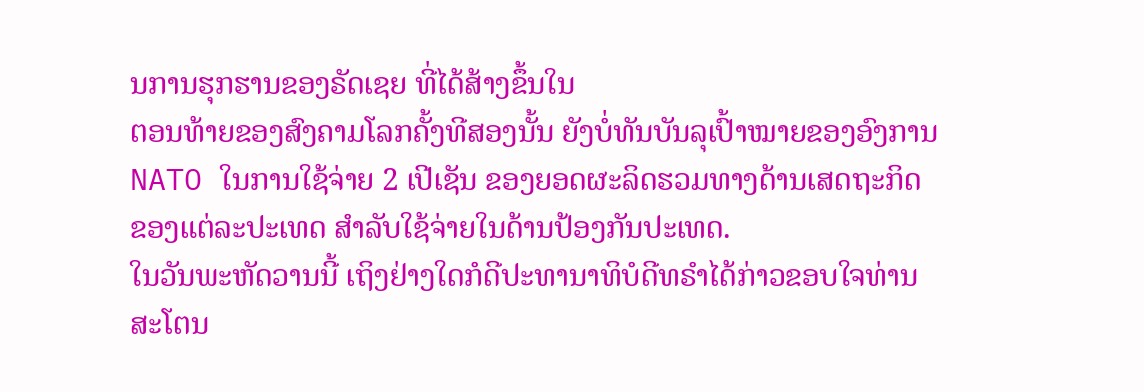ນການຮຸກຮານຂອງຣັດເຊຍ ທີ່ໄດ້ສ້າງຂຶ້ນໃນ
ຕອນທ້າຍຂອງສົງຄາມໂລກຄັ້ງທີສອງນັ້ນ ຍັງບໍ່ທັນບັນລຸເປົ້າໝາຍຂອງອົງການ
NATO ໃນການໃຊ້ຈ່າຍ 2 ເປີເຊັນ ຂອງຍອດຜະລິດຮວມທາງດ້ານເສດຖະກິດ
ຂອງແຕ່ລະປະເທດ ສຳລັບໃຊ້ຈ່າຍໃນດ້ານປ້ອງກັນປະເທດ.
ໃນວັນພະຫັດວານນີ້ ເຖິງຢ່າງໃດກໍດີປະທານາທິບໍດີທຣໍາໄດ້ກ່າວຂອບໃຈທ່ານ
ສະໂຕນ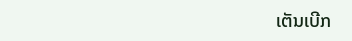ເຕັນເບີກ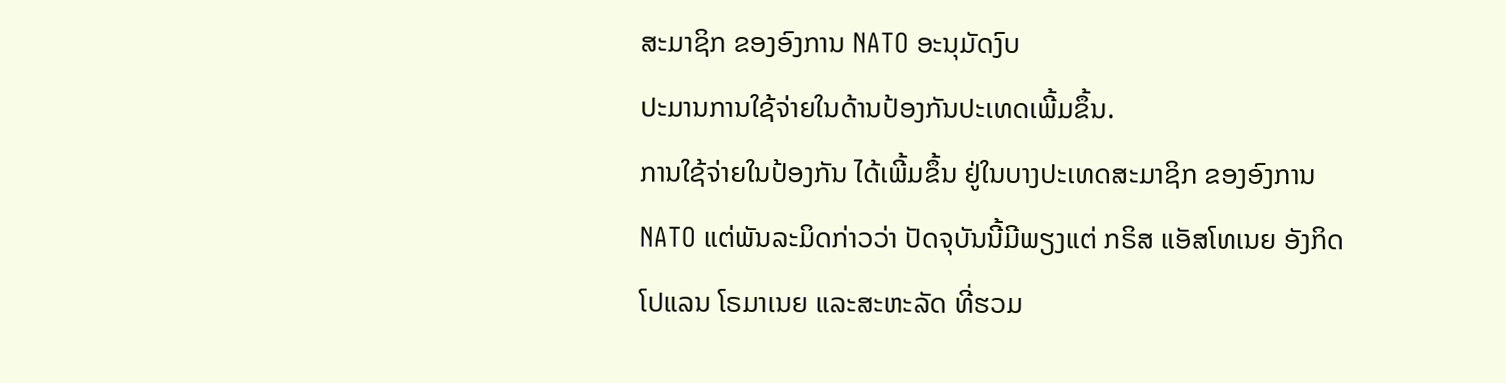ສະມາຊິກ ຂອງອົງການ NATO ອະນຸມັດງົບ
ປະມານການໃຊ້ຈ່າຍໃນດ້ານປ້ອງກັນປະເທດເພີ້ມຂຶ້ນ.
ການໃຊ້ຈ່າຍໃນປ້ອງກັນ ໄດ້ເພີ້ມຂຶ້ນ ຢູ່ໃນບາງປະເທດສະມາຊິກ ຂອງອົງການ
NATO ແຕ່ພັນລະມິດກ່າວວ່າ ປັດຈຸບັນນີ້ມີພຽງແຕ່ ກຣິສ ແອັສໂທເນຍ ອັງກິດ
ໂປແລນ ໂຣມາເນຍ ແລະສະຫະລັດ ທີ່ຮວມ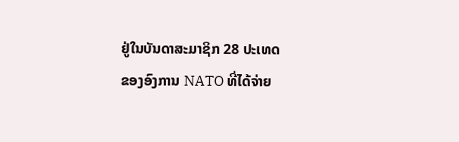ຢູ່ໃນບັນດາສະມາຊິກ 28 ປະເທດ
ຂອງອົງການ NATO ທີ່ໄດ້ຈ່າຍ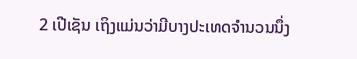2 ເປີເຊັນ ເຖິງແມ່ນວ່າມີບາງປະເທດຈຳນວນນຶ່ງ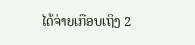ໄດ້ຈ່າຍເກືອບເຖິງ 2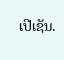ເປີເຊັນ.